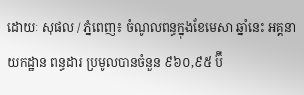ដោយៈ សុផល / ភ្នំពេញ៖ ចំណូលពន្ធក្នុងខែមេសា ឆ្នាំនេះ អគ្គនាយកដ្ឋាន ពន្ធដារ ប្រមូលបានចំនួន ៩៦០,៩៥ ប៊ី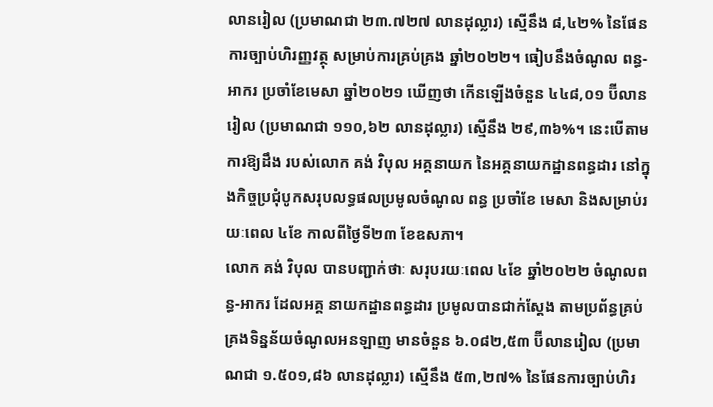លានរៀល (ប្រមាណជា ២៣.៧២៧ លានដុល្លារ) ស្មើនឹង ៨,៤២% នៃផែនការច្បាប់ហិរញ្ញវត្ថុ សម្រាប់ការគ្រប់គ្រង ឆ្នាំ២០២២។ ធៀបនឹងចំណូល ពន្ធ-អាករ ប្រចាំខែមេសា ឆ្នាំ២០២១ ឃើញថា កើនឡើងចំនួន ៤៤៨,០១ ប៊ីលានរៀល (ប្រមាណជា ១១០,៦២ លានដុល្លារ) ស្មើនឹង ២៩,៣៦%។ នេះបើតាមការឱ្យដឹង របស់លោក គង់ វិបុល អគ្គនាយក នៃអគ្គនាយកដ្ឋានពន្ធដារ នៅក្នុងកិច្ចប្រជុំបូកសរុបលទ្ធផលប្រមូលចំណូល ពន្ធ ប្រចាំខែ មេសា និងសម្រាប់រយៈពេល ៤ខែ កាលពីថ្ងៃទី២៣ ខែឧសភា។
លោក គង់ វិបុល បានបញ្ជាក់ថាៈ សរុបរយៈពេល ៤ខែ ឆ្នាំ២០២២ ចំណូលពន្ធ-អាករ ដែលអគ្គ នាយកដ្ឋានពន្ធដារ ប្រមូលបានជាក់ស្ដែង តាមប្រព័ន្ធគ្រប់គ្រងទិន្នន័យចំណូលអនឡាញ មានចំនួន ៦.០៨២,៥៣ ប៊ីលានរៀល (ប្រមាណជា ១.៥០១,៨៦ លានដុល្លារ) ស្មើនឹង ៥៣,២៧% នៃផែនការច្បាប់ហិរ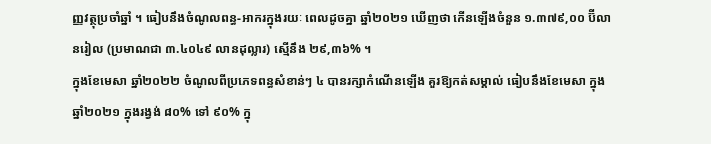ញ្ញវត្ថុប្រចាំឆ្នាំ ។ ធៀបនឹងចំណូលពន្ធ-អាករក្នុងរយៈ ពេលដូចគ្នា ឆ្នាំ២០២១ ឃើញថា កើនឡើងចំនួន ១.៣៧៩,០០ ប៊ីលានរៀល (ប្រមាណជា ៣.៤០៤៩ លានដុល្លារ) ស្មើនឹង ២៩,៣៦% ។
ក្នុងខែមេសា ឆ្នាំ២០២២ ចំណូលពីប្រភេទពន្ធសំខាន់ៗ ៤ បានរក្សាកំណើនឡើង គួរឱ្យកត់សម្គាល់ ធៀបនឹងខែមេសា ក្នុងឆ្នាំ២០២១ ក្នុងរង្វង់ ៨០% ទៅ ៩០% ក្នុ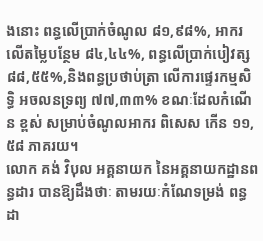ងនោះ ពន្ធលើប្រាក់ចំណូល ៨១,៩៨%, អាករលើតម្លៃបន្ថែម ៨៤,៤៤%, ពន្ធលើប្រាក់បៀវត្ស ៨៨,៥៥%,និងពន្ធប្រថាប់ត្រា លើការផ្ទេរកម្មសិទ្ធិ អចលនទ្រព្យ ៧៧,៣៣% ខណៈដែលកំណើន ខ្ពស់ សម្រាប់ចំណូលអាករ ពិសេស កើន ១១,៥៨ ភាគរយ។
លោក គង់ វិបុល អគ្គនាយក នៃអគ្គនាយកដ្ឋានពន្ធដារ បានឱ្យដឹងថាៈ តាមរយៈកំណែទម្រង់ ពន្ធដា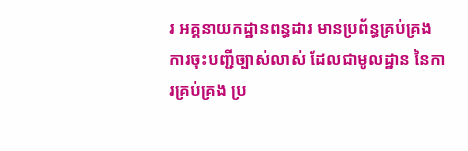រ អគ្គនាយកដ្ឋានពន្ធដារ មានប្រព័ន្ធគ្រប់គ្រង ការចុះបញ្ជីច្បាស់លាស់ ដែលជាមូលដ្ឋាន នៃការគ្រប់គ្រង ប្រ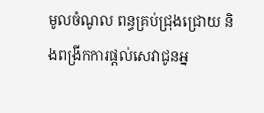មូលចំណូល ពន្ធគ្រប់ជ្រុងជ្រោយ និងពង្រីកការផ្ដល់សេវាជូនអ្ន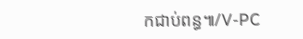កជាប់ពន្ធ៕/V-PC